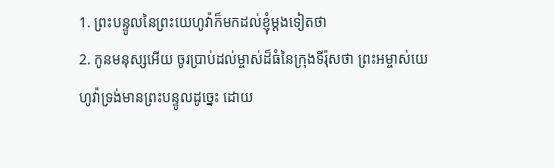1. ព្រះបន្ទូលនៃព្រះយេហូវ៉ាក៏មកដល់ខ្ញុំម្តងទៀតថា
2. កូនមនុស្សអើយ ចូរប្រាប់ដល់ម្ចាស់ដ៏ធំនៃក្រុងទីរ៉ុសថា ព្រះអម្ចាស់យេហូវ៉ាទ្រង់មានព្រះបន្ទូលដូច្នេះ ដោយ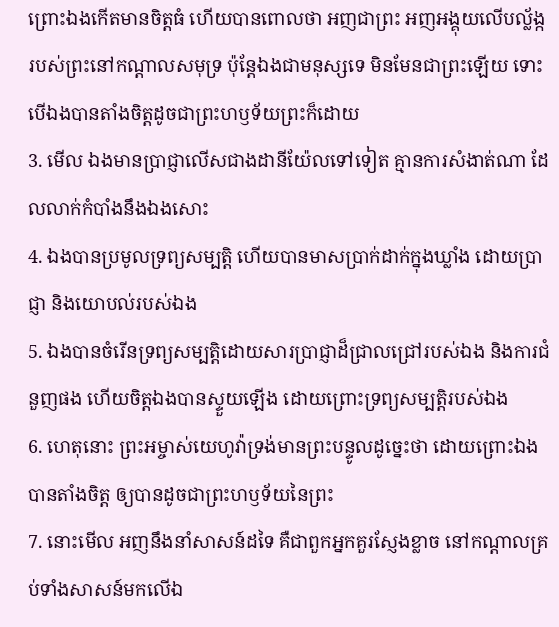ព្រោះឯងកើតមានចិត្តធំ ហើយបានពោលថា អញជាព្រះ អញអង្គុយលើបល្ល័ង្ករបស់ព្រះនៅកណ្តាលសមុទ្រ ប៉ុន្តែឯងជាមនុស្សទេ មិនមែនជាព្រះឡើយ ទោះបើឯងបានតាំងចិត្តដូចជាព្រះហឫទ័យព្រះក៏ដោយ
3. មើល ឯងមានប្រាជ្ញាលើសជាងដានីយ៉ែលទៅទៀត គ្មានការសំងាត់ណា ដែលលាក់កំបាំងនឹងឯងសោះ
4. ឯងបានប្រមូលទ្រព្យសម្បត្តិ ហើយបានមាសប្រាក់ដាក់ក្នុងឃ្លាំង ដោយប្រាជ្ញា និងយោបល់របស់ឯង
5. ឯងបានចំរើនទ្រព្យសម្បត្តិដោយសារប្រាជ្ញាដ៏ជ្រាលជ្រៅរបស់ឯង និងការជំនួញផង ហើយចិត្តឯងបានស្ទួយឡើង ដោយព្រោះទ្រព្យសម្បត្តិរបស់ឯង
6. ហេតុនោះ ព្រះអម្ចាស់យេហូវ៉ាទ្រង់មានព្រះបន្ទូលដូច្នេះថា ដោយព្រោះឯងបានតាំងចិត្ត ឲ្យបានដូចជាព្រះហឫទ័យនៃព្រះ
7. នោះមើល អញនឹងនាំសាសន៍ដទៃ គឺជាពួកអ្នកគួរស្ញែងខ្លាច នៅកណ្តាលគ្រប់ទាំងសាសន៍មកលើឯ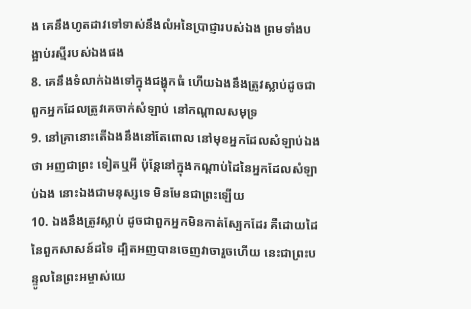ង គេនឹងហូតដាវទៅទាស់នឹងលំអនៃប្រាជ្ញារបស់ឯង ព្រមទាំងបង្អាប់រស្មីរបស់ឯងផង
8. គេនឹងទំលាក់ឯងទៅក្នុងជង្ហុកធំ ហើយឯងនឹងត្រូវស្លាប់ដូចជាពួកអ្នកដែលត្រូវគេចាក់សំឡាប់ នៅកណ្តាលសមុទ្រ
9. នៅគ្រានោះតើឯងនឹងនៅតែពោល នៅមុខអ្នកដែលសំឡាប់ឯង ថា អញជាព្រះ ទៀតឬអី ប៉ុន្តែនៅក្នុងកណ្តាប់ដៃនៃអ្នកដែលសំឡាប់ឯង នោះឯងជាមនុស្សទេ មិនមែនជាព្រះឡើយ
10. ឯងនឹងត្រូវស្លាប់ ដូចជាពួកអ្នកមិនកាត់ស្បែកដែរ គឺដោយដៃនៃពួកសាសន៍ដទៃ ដ្បិតអញបានចេញវាចារួចហើយ នេះជាព្រះបន្ទូលនៃព្រះអម្ចាស់យេ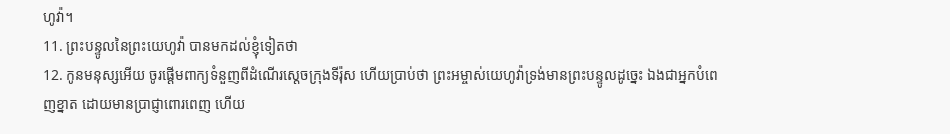ហូវ៉ា។
11. ព្រះបន្ទូលនៃព្រះយេហូវ៉ា បានមកដល់ខ្ញុំទៀតថា
12. កូនមនុស្សអើយ ចូរផ្តើមពាក្យទំនួញពីដំណើរស្តេចក្រុងទីរ៉ុស ហើយប្រាប់ថា ព្រះអម្ចាស់យេហូវ៉ាទ្រង់មានព្រះបន្ទូលដូច្នេះ ឯងជាអ្នកបំពេញខ្នាត ដោយមានប្រាជ្ញាពោរពេញ ហើយ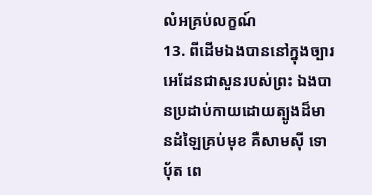លំអគ្រប់លក្ខណ៍
13. ពីដើមឯងបាននៅក្នុងច្បារអេដែនជាសួនរបស់ព្រះ ឯងបានប្រដាប់កាយដោយត្បូងដ៏មានដំឡៃគ្រប់មុខ គឺសាមស៊ី ទោបុ័ត ពេ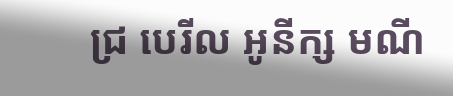ជ្រ បេរីល អូនីក្ស មណី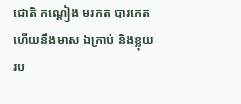ជោតិ កណ្តៀង មរកត បារកេត ហើយនឹងមាស ឯក្រាប់ និងខ្លុយរប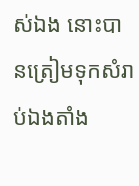ស់ឯង នោះបានត្រៀមទុកសំរាប់ឯងតាំង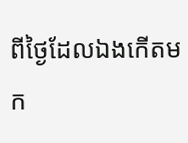ពីថ្ងៃដែលឯងកើតមក